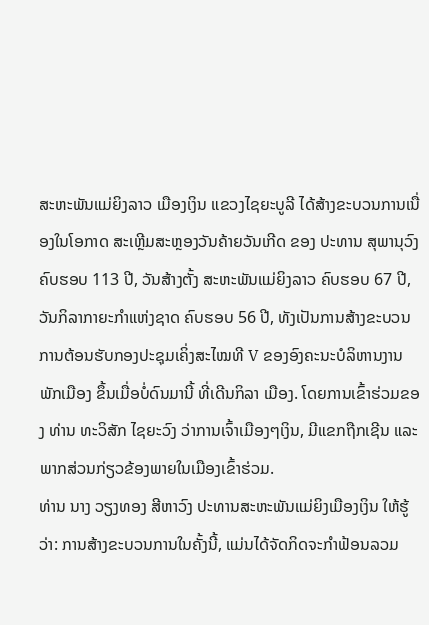ສະຫະພັນແມ່ຍິງລາວ ເມືອງເງິນ ແຂວງໄຊຍະບູລີ ໄດ້ສ້າງຂະບວນການເນື່ອງໃນໂອກາດ ສະເຫຼີມສະຫຼອງວັນຄ້າຍວັນເກີດ ຂອງ ປະທານ ສຸພານຸວົງ ຄົບຮອບ 113 ປີ, ວັນສ້າງຕັ້ງ ສະຫະພັນແມ່ຍິງລາວ ຄົບຮອບ 67 ປີ, ວັນກິລາກາຍະກຳແຫ່ງຊາດ ຄົບຮອບ 56 ປີ, ທັງເປັນການສ້າງຂະບວນການຕ້ອນຮັບກອງປະຊຸມເຄິ່ງສະໄໝທີ V ຂອງອົງຄະນະບໍລິຫານງານພັກເມືອງ ຂຶ້ນເມື່ອບໍ່ດົນມານີ້ ທີ່ເດີນກິລາ ເມືອງ. ໂດຍການເຂົ້າຮ່ວມຂອງ ທ່ານ ທະວິສັກ ໄຊຍະວົງ ວ່າການເຈົ້າເມືອງໆເງິນ, ມີແຂກຖືກເຊີນ ແລະ ພາກສ່ວນກ່ຽວຂ້ອງພາຍໃນເມືອງເຂົ້າຮ່ວມ.
ທ່ານ ນາງ ວຽງທອງ ສີຫາວົງ ປະທານສະຫະພັນແມ່ຍິງເມືອງເງິນ ໃຫ້ຮູ້ວ່າ: ການສ້າງຂະບວນການໃນຄັ້ງນີ້, ແມ່ນໄດ້ຈັດກິດຈະກໍາຟ້ອນລວມ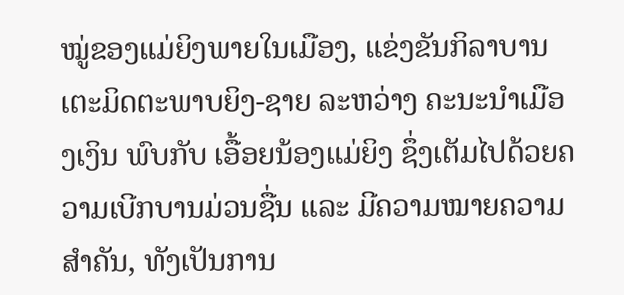ໝູ່ຂອງແມ່ຍິງພາຍໃນເມືອງ, ແຂ່ງຂັນກິລາບານເຕະມິດຕະພາບຍິງ-ຊາຍ ລະຫວ່າງ ຄະນະນຳເມືອງເງິນ ພົບກັບ ເອື້ອຍນ້ອງແມ່ຍິງ ຊຶ່ງເຕັມໄປດ້ວຍຄວາມເບີກບານມ່ວນຊື່ນ ແລະ ມີຄວາມໝາຍຄວາມສຳຄັນ, ທັງເປັນການ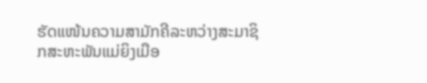ຮັດແໜ້ນຄວາມສາມັກຄີລະຫວ່າງສະມາຊິກສະຫະພັນແມ່ຍິງເມືອ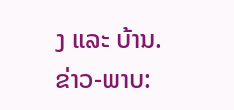ງ ແລະ ບ້ານ.
ຂ່າວ-ພາບ: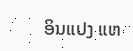ອິນແປງ ແຫ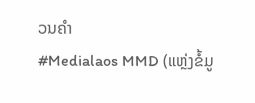ວນຄຳ
#Medialaos MMD (ແຫຼ່ງຂໍ້ມູ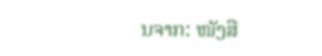ນຈາກ: ໜັງສື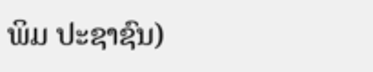ພິມ ປະຊາຊົນ)